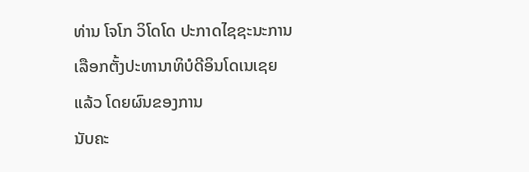ທ່ານ ໂຈໂກ ວິໂດໂດ ປະກາດໄຊຊະນະການເລືອກຕັ້ງປະທານາທິບໍດີອິນໂດເນເຊຍແລ້ວ ໂດຍຜົນຂອງການ
ນັບຄະ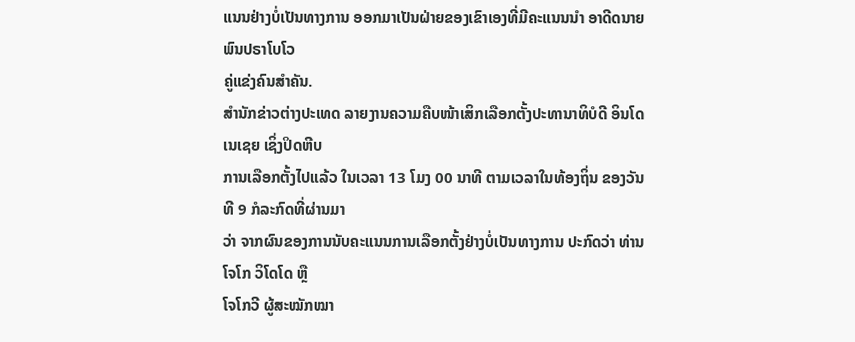ແນນຢ່າງບໍ່ເປັນທາງການ ອອກມາເປັນຝ່າຍຂອງເຂົາເອງທີ່ມີຄະແນນນຳ ອາດີດນາຍພົນປຣາໂບໂວ
ຄູ່ແຂ່ງຄົນສຳຄັນ.
ສຳນັກຂ່າວຕ່າງປະເທດ ລາຍງານຄວາມຄືບໜ້າເສິກເລືອກຕັ້ງປະທານາທິບໍດີ ອິນໂດເນເຊຍ ເຊິ່ງປິດຫີບ
ການເລືອກຕັ້ງໄປແລ້ວ ໃນເວລາ 13 ໂມງ 00 ນາທີ ຕາມເວລາໃນທ້ອງຖິ່ນ ຂອງວັນທີ 9 ກໍລະກົດທີ່ຜ່ານມາ
ວ່າ ຈາກຜົນຂອງການນັບຄະແນນການເລືອກຕັ້ງຢ່າງບໍ່ເປັນທາງການ ປະກົດວ່າ ທ່ານ ໂຈໂກ ວິໂດໂດ ຫຼື
ໂຈໂກວີ ຜູ້ສະໝັກໝາ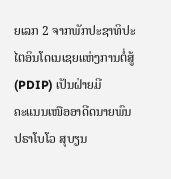ຍເລກ 2 ຈາກພັກປະຊາທິປະໄຕອິນໂດເນເຊຍແຫ່ງການຕໍ່ສູ້ (PDIP) ເປັນຝ່າຍມີ
ຄະແນນເໜືອອາດີດນາຍພົນ ປຣາໂບໂວ ສຸບຽນ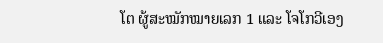ໂຕ ຜູ້ສະໝັກໝາຍເລກ 1 ແລະ ໂຈໂກວີເອງ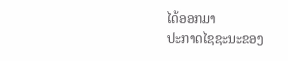ໄດ້ອອກມາ
ປະກາດໄຊຊະນະຂອງ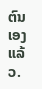ຕົນເອງແລ້ວ.